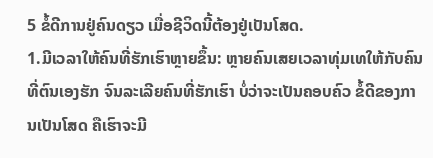5 ຂໍ້ດີການຢູ່ຄົນດຽວ ເມື່ອຊີວິດນີ້ຕ້ອງຢູ່ເປັນໂສດ.
1.ມີເວລາໃຫ້ຄົນທີ່ຮັກເຮົາຫຼາຍຂຶ້ນ: ຫຼາຍຄົນເສຍເວລາທຸ່ມເທໃຫ້ກັບຄົນທີ່ຕົນເອງຮັກ ຈົນລະເລີຍຄົນທີ່ຮັກເຮົາ ບໍ່ວ່າຈະເປັນຄອບຄົວ ຂໍ້ດີຂອງການເປັນໂສດ ຄືເຮົາຈະມີ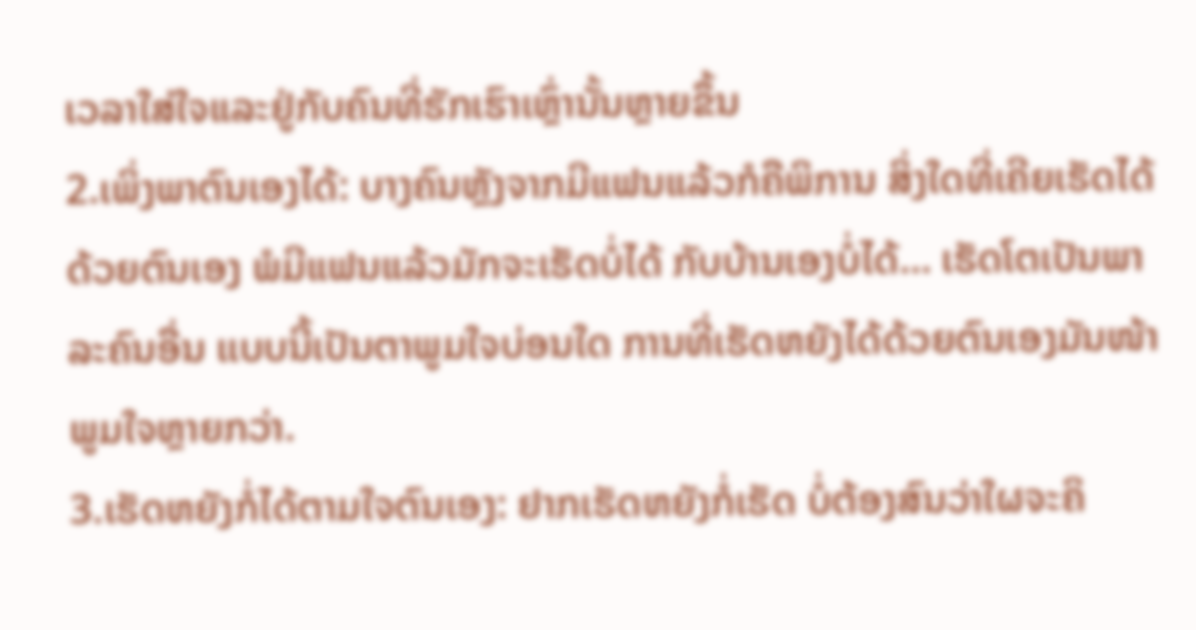ເວລາໃສ່ໃຈແລະຢູ່ກັບຄົນທີ່ຮັກເຮົາເຫຼົ່ານັ້ນຫຼາຍຂຶ້ນ
2.ເພິ່ງພາຕົນເອງໄດ້: ບາງຄົນຫຼັງຈາກມີແຟນແລ້ວກໍຄືພິການ ສິ່ງໃດທີ່ເຄີຍເຮັດໄດ້ດ້ວຍຕົນເອງ ພໍມີແຟນແລ້ວມັກຈະເຮັດບໍ່ໄດ້ ກັບບ້ານເອງບໍ່ໄດ້… ເຮັດໂຕເປັນພາລະຄົນອື່ນ ເເບບນີ້ເປັນຕາພູມໃຈບ່ອນໃດ ການທີ່ເຮັດຫຍັງໄດ້ດ້ວຍຕົນເອງມັນໜ້າພູມໃຈຫຼາຍກວ່າ.
3.ເຮັດຫຍັງກໍ່ໄດ້ຕາມໃຈຕົນເອງ: ຢາກເຮັດຫຍັງກໍ່ເຮັດ ບໍ່ຕ້ອງສົນວ່າໃຜຈະຄິ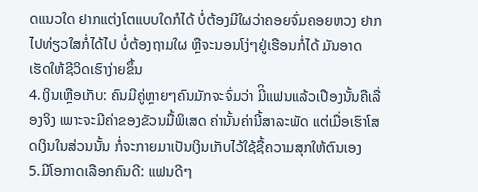ດແນວໃດ ຢາກແຕ່ງໂຕແບບໃດກໍໄດ້ ບໍ່ຕ້ອງມີໃຜວ່າຄອຍຈົ່ມຄອຍຫວງ ຢາກໄປທ່ຽວໃສກໍ່ໄດ້ໄປ ບໍ່ຕ້ອງຖາມໃຜ ຫຼືຈະນອນໂງ່ໆຢູ່ເຮືອນກໍ່ໄດ້ ມັນອາດເຮັດໃຫ້ຊີວິດເຮົາງ່າຍຂຶ້ນ
4.ເງິນເຫຼືອເກັບ: ຄົນມີຄູ່ຫຼາຍໆຄົນມັກຈະຈົ່ມວ່າ ມີິແຟນແລ້ວເປືອງນັ້ນຄືເລື່ອງຈິງ ເພາະຈະມີຄ່າຂອງຂັວນມື້ພິເສດ ຄ່ານັ້ນຄ່ານີ້ສາລະພັດ ແຕ່ເມື່ອເຮົາໂສດເງິນໃນສ່ວນນັ້ນ ກໍ່ຈະກາຍມາເປັນເງິນເກັບໄວ້ໃຊ້ຊື້ຄວາມສຸກໃຫ້ຕົນເອງ
5.ມີໂອກາດເລືອກຄົນດີ: ແຟນດີໆ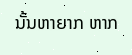ນັ້ນຫາຍາກ ຫາກ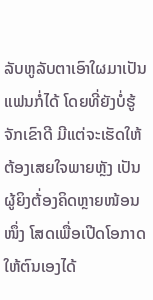ລັບຫູລັບຕາເອົາໃຜມາເປັນແຟນກໍ່ໄດ້ ໂດຍທີ່ຍັງບໍ່ຮູ້ຈັກເຂົາດີ ມີແຕ່ຈະເຮັດໃຫ້ຕ້ອງເສຍໃຈພາຍຫຼັງ ເປັນຜູ້ຍິງຕ້່ອງຄິດຫຼາຍໜ້ອນໜຶ່ງ ໂສດເພື່ອເປີດໂອກາດໃຫ້ຕົນເອງໄດ້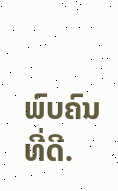ພົບຄົນທີ່ດີ.